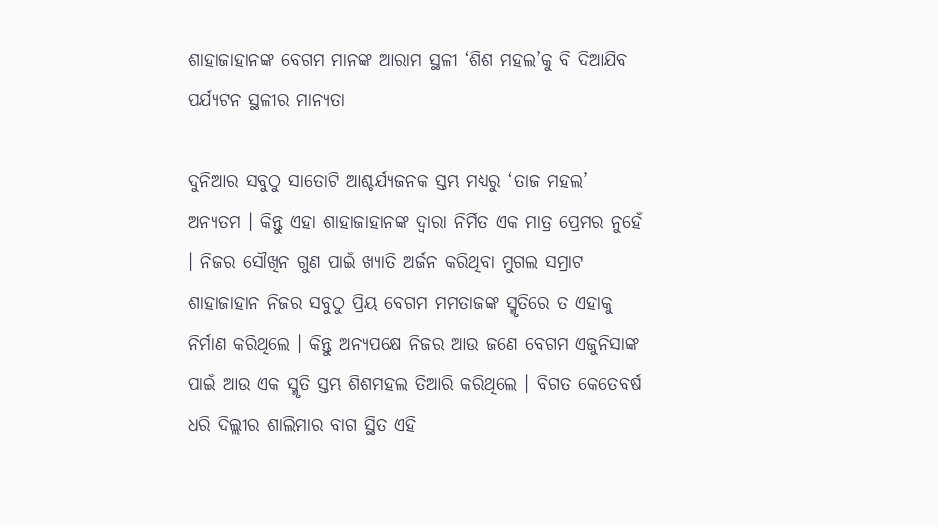ଶାହାଜାହାନଙ୍କ ବେଗମ ମାନଙ୍କ ଆରାମ ସ୍ଥଳୀ ‘ଶିଶ ମହଲ’କୁ ବି ଦିଆଯିବ ପର୍ଯ୍ୟଟନ ସ୍ଥଳୀର ମାନ୍ୟତା

ଦୁନିଆର ସବୁଠୁ ସାତୋଟି ଆଶ୍ଚର୍ଯ୍ୟଜନକ ସ୍ତମ୍ଭ ମଧ୍ୟରୁ ‘ତାଜ ମହଲ’ ଅନ୍ୟତମ । କିନ୍ତୁ ଏହା ଶାହାଜାହାନଙ୍କ ଦ୍ୱାରା ନିର୍ମିତ ଏକ ମାତ୍ର ପ୍ରେମର ନୁହେଁ । ନିଜର ସୌଖିନ ଗୁଣ ପାଇଁ ଖ୍ୟାତି ଅର୍ଜନ କରିଥିବା ମୁଗଲ ସମ୍ରାଟ ଶାହାଜାହାନ ନିଜର ସବୁଠୁ ପ୍ରିୟ ବେଗମ ମମତାଜଙ୍କ ସ୍ମୃତିରେ ତ ଏହାକୁ ନିର୍ମାଣ କରିଥିଲେ । କିନ୍ତୁ ଅନ୍ୟପକ୍ଷେ ନିଜର ଆଉ ଜଣେ ବେଗମ ଏଜୁନିସାଙ୍କ ପାଇଁ ଆଉ ଏକ ସ୍ମୃତି ସ୍ତମ୍ଭ ଶିଶମହଲ ତିଆରି କରିଥିଲେ । ବିଗତ କେତେବର୍ଷ ଧରି ଦିଲ୍ଲୀର ଶାଲିମାର ବାଗ ସ୍ଥିତ ଏହି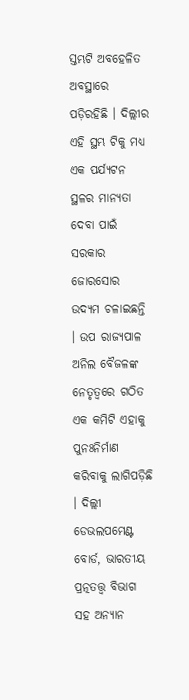ସ୍ତମ୍ଭଟି ଅବହେଳିତ ଅବସ୍ଥାରେ ପଡ଼ିରହିଛି । ଦିଲ୍ଲୀର ଏହି ସ୍ଥମ୍ଭ ଟିକୁ ମଧ୍ୟ ଏକ ପର୍ଯ୍ୟଟନ ସ୍ଥଳର ମାନ୍ୟତା ଦେବା ପାଇଁ ସରକାର ଜୋରସୋର ଉଦ୍ୟମ ଚଳାଇଛନ୍ତି । ଉପ ରାଜ୍ୟପାଳ ଅନିଲ ବୈଜଳଙ୍କ ନେତୃତ୍ୱରେ ଗଠିତ ଏକ କମିଟି ଏହାକୁ ପୁନଃନିର୍ମାଣ କରିବାକୁ ଲାଗିପଡ଼ିଛି । ଦିଲ୍ଲୀ ଡେଭଲପମେଣ୍ଟ ବୋର୍ଡ, ଭାରତୀୟ ପ୍ରତ୍ନତତ୍ତ୍ୱ ବିଭାଗ ସହ ଅନ୍ୟାନ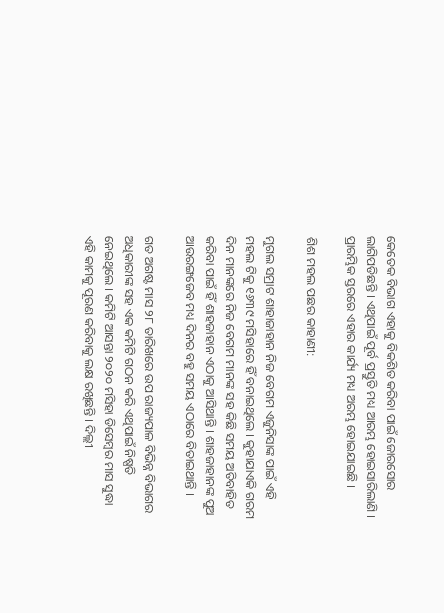କେତେକ ବିଭାଗ ଏହାକୁ ବିକଶିତ କରିବା ପାଇଁ ଜୋରସୋର ଲାଗିପଡିଛନ୍ତି । ଏଥିପାଇଁ ପୂର୍ବ ପ୍ରସ୍ତୁତି ମଧ୍ୟ ଆରମ୍ଭ ହୋଇସାରିଲାଣି । ପ୍ରାରମ୍ଭିକ ସ୍ତରରେ ଏହାର କାର୍ଯ୍ୟ ମଧ୍ୟ ଅରମ୍ଭ ହୋଇଯାଇଛି ।

ଶିଶ ମହଲ ପଛର କାହାଣୀ:

ମୁଗଲ ସମ୍ରାଟ ଶାହାଜାହାନ ନିଜ ବେଗମ ଏଜୁନିସାଙ୍କ ପାଇଁ ଏହି ମହଲ ଟିକୁ ୧୬୩୯ ମସିହାରେ ହିଁ ବନାଇଥିଲେ । କୁହାଯାଏକି ଗରମ ଦିନ ମାନଙ୍କରେ ନିଜ ବେଗମ ମାନଙ୍କ ସହ କିଛି ସମୟ ଅତିବାହିତ କରିବା ପାଇଁ ହିଁ ଶାହଜାହାନ ଏଠାକୁ ଆସିଥାନ୍ତି । ଶାହଜାହାନଙ୍କ ପୁଅ ଆଉରଙ୍ଗଜେବ ମଧ୍ୟ ଦିନର ବହୁ ସମୟ ଏଠାରେ ବିତାଇଥାନ୍ତି ।

ଗତ ଅଗଷ୍ଟ ମାସ ୨୮ ତାରିଖରେ ଉପ ରାଜ୍ୟପାଳ ବିଭିନ୍ନ ବିଭାଗର ଅଧିକାରୀଙ୍କ ସହ ଏକ କମିଟି ଗଠନ କରି ଏଥିପାଇଁ ନିଷ୍ପତି ନେଇଥିଲେ । କମିଟି ଆସନ୍ତା ୨୦୨୦ ମସିହା ଡିସେମ୍ବର ମାସ ସୁଦ୍ଧା ଏହି କାମକୁ ପୂରଣ କରିବାକୁ ଲକ୍ଷ ରଖିଛନ୍ତି । ଦିଲ୍ଲୀ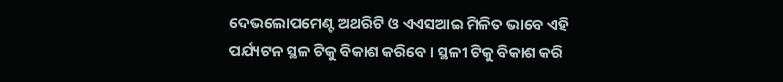ଦେଭଲୋପମେଣ୍ଟ ଅଥରିଟି ଓ ଏଏସଆଇ ମିଳିତ ଭାବେ ଏହି ପର୍ଯ୍ୟଟନ ସ୍ଥଳ ଟିକୁ ବିକାଶ କରିବେ । ସ୍ଥଳୀ ଟିକୁ ବିକାଶ କରି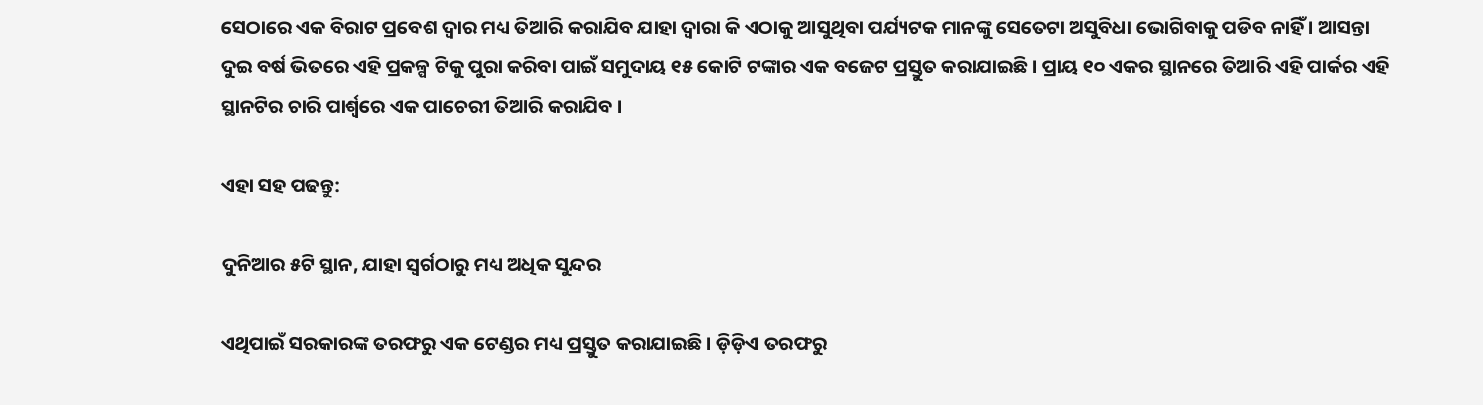ସେଠାରେ ଏକ ବିରାଟ ପ୍ରବେଶ ଦ୍ୱାର ମଧ୍ୟ ତିଆରି କରାଯିବ ଯାହା ଦ୍ଵାରା କି ଏଠାକୁ ଆସୁଥିବା ପର୍ଯ୍ୟଟକ ମାନଙ୍କୁ ସେତେଟା ଅସୁବିଧା ଭୋଗିବାକୁ ପଡିବ ନାହିଁ । ଆସନ୍ତା ଦୁଇ ବର୍ଷ ଭିତରେ ଏହି ପ୍ରକଳ୍ପ ଟିକୁ ପୁରା କରିବା ପାଇଁ ସମୁଦାୟ ୧୫ କୋଟି ଟଙ୍କାର ଏକ ବଜେଟ ପ୍ରସ୍ତୁତ କରାଯାଇଛି । ପ୍ରାୟ ୧୦ ଏକର ସ୍ଥାନରେ ତିଆରି ଏହି ପାର୍କର ଏହି ସ୍ଥାନଟିର ଚାରି ପାର୍ଶ୍ୱରେ ଏକ ପାଚେରୀ ତିଆରି କରାଯିବ ।

ଏହା ସହ ପଢନ୍ତୁ:

ଦୁନିଆର ୫ଟି ସ୍ଥାନ, ଯାହା ସ୍ୱର୍ଗଠାରୁ ମଧ୍ୟ ଅଧିକ ସୁନ୍ଦର

ଏଥିପାଇଁ ସରକାରଙ୍କ ତରଫରୁ ଏକ ଟେଣ୍ଡର ମଧ୍ୟ ପ୍ରସ୍ତୁତ କରାଯାଇଛି । ଡ଼ିଡ଼ିଏ ତରଫରୁ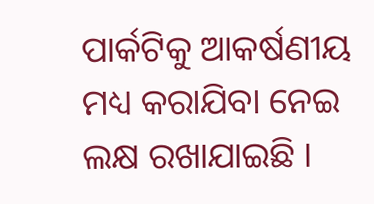ପାର୍କଟିକୁ ଆକର୍ଷଣୀୟ ମଧ୍ୟ କରାଯିବା ନେଇ ଲକ୍ଷ ରଖାଯାଇଛି ।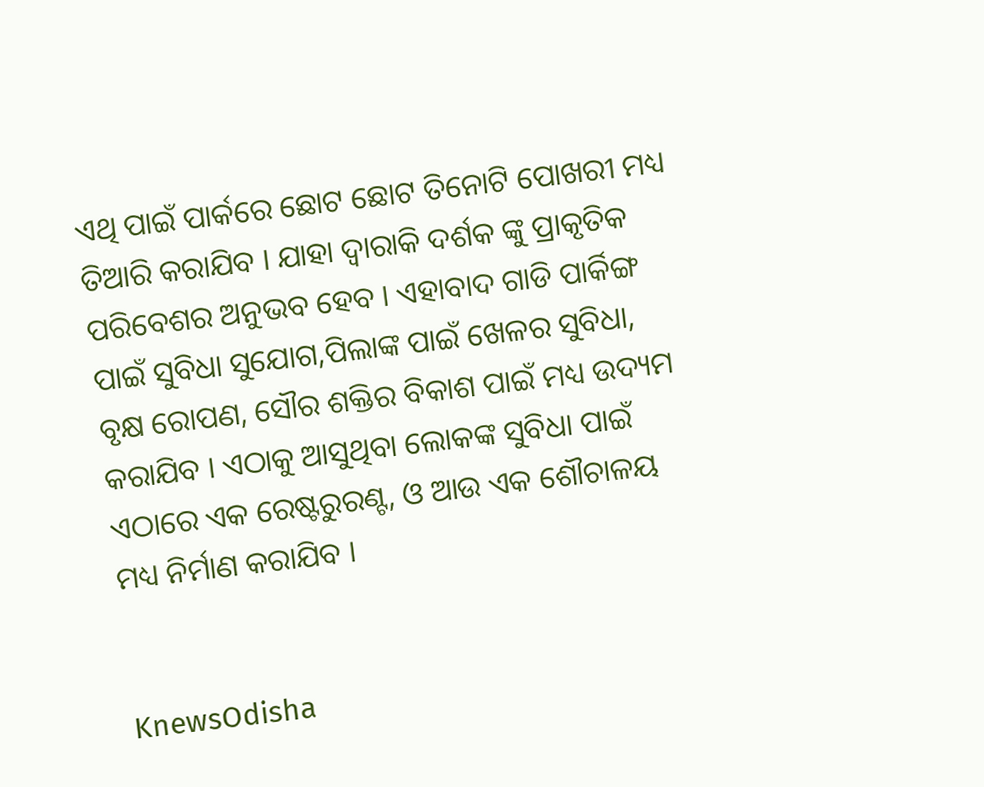ଏଥି ପାଇଁ ପାର୍କରେ ଛୋଟ ଛୋଟ ତିନୋଟି ପୋଖରୀ ମଧ୍ୟ ତିଆରି କରାଯିବ । ଯାହା ଦ୍ୱାରାକି ଦର୍ଶକ ଙ୍କୁ ପ୍ରାକୃତିକ ପରିବେଶର ଅନୁଭବ ହେବ । ଏହାବାଦ ଗାଡି ପାର୍କିଙ୍ଗ ପାଇଁ ସୁବିଧା ସୁଯୋଗ,ପିଲାଙ୍କ ପାଇଁ ଖେଳର ସୁବିଧା, ବୃକ୍ଷ ରୋପଣ, ସୌର ଶକ୍ତିର ବିକାଶ ପାଇଁ ମଧ୍ୟ ଉଦ୍ୟମ କରାଯିବ । ଏଠାକୁ ଆସୁଥିବା ଲୋକଙ୍କ ସୁବିଧା ପାଇଁ ଏଠାରେ ଏକ ରେଷ୍ଟରୁରଣ୍ଟ, ଓ ଆଉ ଏକ ଶୌଚାଳୟ ମଧ୍ୟ ନିର୍ମାଣ କରାଯିବ ।


KnewsOdisha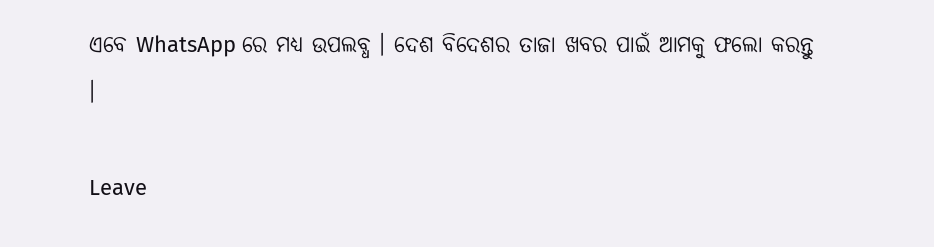ଏବେ WhatsApp ରେ ମଧ୍ୟ ଉପଲବ୍ଧ । ଦେଶ ବିଦେଶର ତାଜା ଖବର ପାଇଁ ଆମକୁ ଫଲୋ କରନ୍ତୁ ।

Leave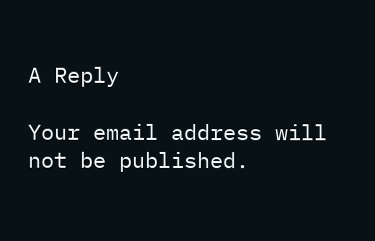A Reply

Your email address will not be published.